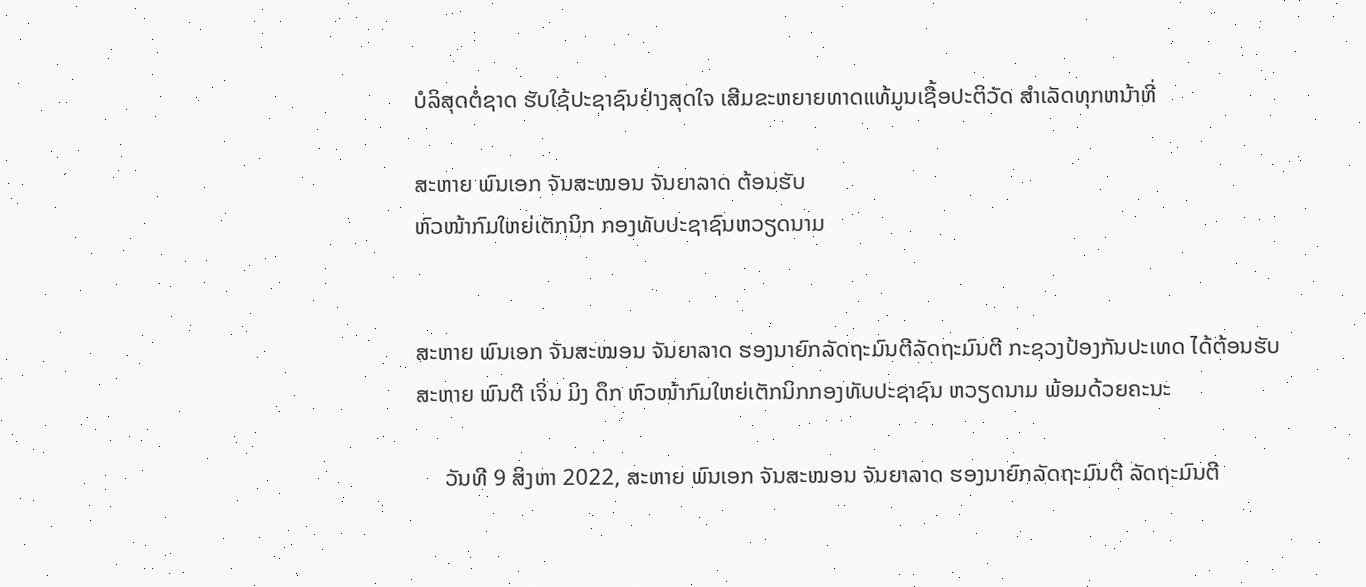ບໍລິສຸດຕໍ່ຊາດ ຮັບໃຊ້ປະຊາຊົນຢ່າງສຸດໃຈ ເສີມຂະຫຍາຍທາດແທ້ມູນເຊື້ອປະຕິວັດ ສໍາເລັດທຸກຫນ້າທີ່

ສະຫາຍ ພົນເອກ ຈັນສະໝອນ ຈັນຍາລາດ ຕ້ອນຮັບ
ຫົວໜ້າກົມໃຫຍ່ເຕັກນິກ ກອງທັບປະຊາຊົນຫວຽດນາມ


ສະຫາຍ ພົນເອກ ຈັນສະໝອນ ຈັນຍາລາດ ຮອງນາຍົກລັດຖະມົນຕີລັດຖະມົນຕີ ກະຊວງປ້ອງກັນປະເທດ ໄດ້ຕ້ອນຮັບ
ສະຫາຍ ພົນຕີ ເຈິ່ນ ມິງ ດຶກ ຫົວໜ້າກົມໃຫຍ່ເຕັກນິກກອງທັບປະຊາຊົນ ຫວຽດນາມ ພ້ອມດ້ວຍຄະນະ

     ວັນທີ 9 ສິງຫາ 2022, ສະຫາຍ ພົນເອກ ຈັນສະໝອນ ຈັນຍາລາດ ຮອງນາຍົກລັດຖະມົນຕີ ລັດຖະມົນຕີ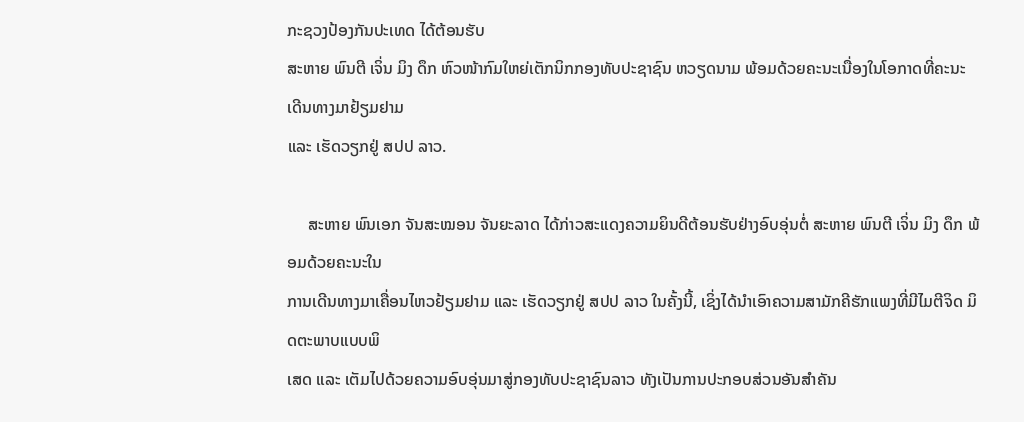ກະຊວງປ້ອງກັນປະເທດ ໄດ້ຕ້ອນຮັບ
ສະຫາຍ ພົນຕີ ເຈິ່ນ ມິງ ດຶກ ຫົວໜ້າກົມໃຫຍ່ເຕັກນິກກອງທັບປະຊາຊົນ ຫວຽດນາມ ພ້ອມດ້ວຍຄະນະເນື່ອງໃນໂອກາດທີ່ຄະນະເດີນທາງມາຢ້ຽມຢາມ
ແລະ ເຮັດວຽກຢູ່ ສປປ ລາວ.

     ສະຫາຍ ພົນເອກ ຈັນສະໝອນ ຈັນຍະລາດ ໄດ້ກ່າວສະແດງຄວາມຍິນດີຕ້ອນຮັບຢ່າງອົບອຸ່ນຕໍ່ ສະຫາຍ ພົນຕີ ເຈິ່ນ ມິງ ດຶກ ພ້ອມດ້ວຍຄະນະໃນ
ການເດີນທາງມາເຄື່ອນໄຫວຢ້ຽມຢາມ ແລະ ເຮັດວຽກຢູ່ ສປປ ລາວ ໃນຄັ້ງນີ້, ເຊິ່ງໄດ້ນໍາເອົາຄວາມສາມັກຄີຮັກແພງທີ່ມີໄມຕີຈິດ ມິດຕະພາບແບບພິ
ເສດ ແລະ ເຕັມໄປດ້ວຍຄວາມອົບອຸ່ນມາສູ່ກອງທັບປະຊາຊົນລາວ ທັງເປັນການປະກອບສ່ວນອັນສໍາຄັນ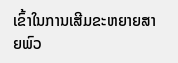ເຂົ້າໃນການເສີມຂະຫຍາຍສາຍພົວ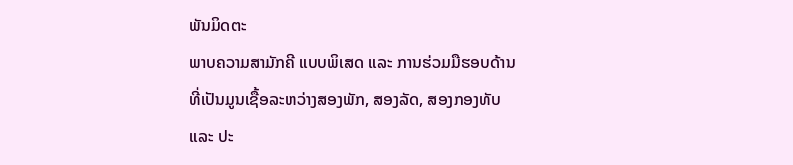ພັນມິດຕະ
ພາບຄວາມສາມັກຄີ ແບບພິເສດ ແລະ ການຮ່ວມມືຮອບດ້ານທີ່ເປັນມູນເຊື້ອລະຫວ່າງສອງພັກ, ສອງລັດ, ສອງກອງທັບ ແລະ ປະ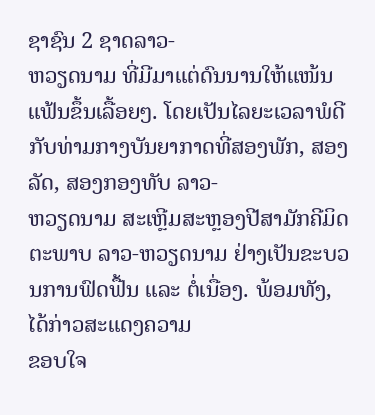ຊາຊົນ 2 ຊາດລາວ-
ຫວຽດນາມ ທີ່ມີມາແຕ່ດົນນານໃຫ້ແໜ້ນແຟ້ນຂຶ້ນເລື້ອຍໆ. ໂດຍເປັນໄລຍະເວລາພໍດີກັບທ່າມກາງບັນຍາກາດທີ່ສອງພັກ, ສອງລັດ, ສອງກອງທັບ ລາວ-
ຫວຽດນາມ ສະເຫຼີມສະຫຼອງປີສາມັກຄີມິດຕະພາບ ລາວ-ຫວຽດນາມ ຢ່າງເປັນຂະບວນການຟົດຟື້ນ ແລະ ຕໍ່ເນື່ອງ. ພ້ອມທັງ, ໄດ້ກ່າວສະແດງຄວາມ
ຂອບໃຈ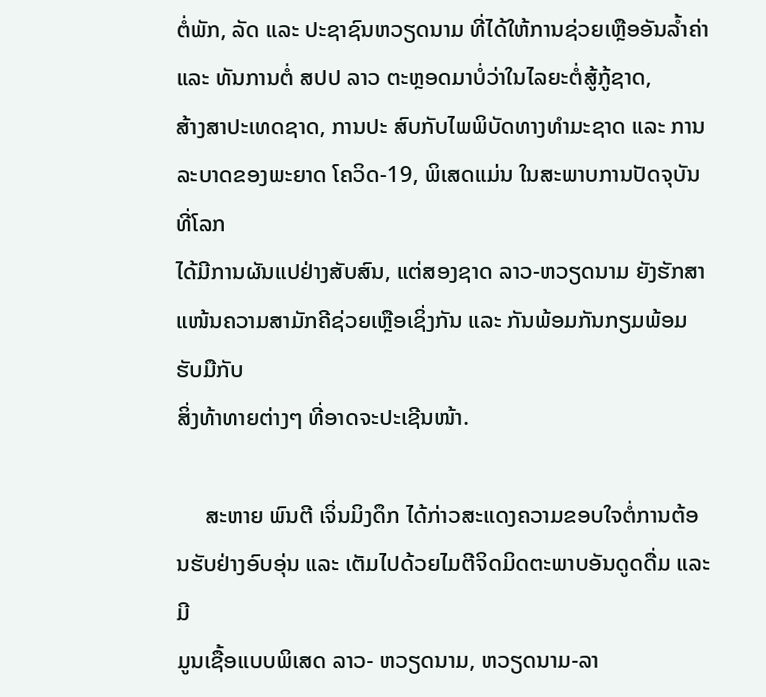ຕໍ່ພັກ, ລັດ ແລະ ປະຊາຊົນຫວຽດນາມ ທີ່ໄດ້ໃຫ້ການຊ່ວຍເຫຼືອອັນລໍ້າຄ່າ ແລະ ທັນການຕໍ່ ສປປ ລາວ ຕະຫຼອດມາບໍ່ວ່າໃນໄລຍະຕໍ່ສູ້ກູ້ຊາດ,
ສ້າງສາປະເທດຊາດ, ການປະ ສົບກັບໄພພິບັດທາງທໍາມະຊາດ ແລະ ການລະບາດຂອງພະຍາດ ໂຄວິດ-19, ພິເສດແມ່ນ ໃນສະພາບການປັດຈຸບັນທີ່ໂລກ
ໄດ້ມີການຜັນແປຢ່າງສັບສົນ, ແຕ່ສອງຊາດ ລາວ-ຫວຽດນາມ ຍັງຮັກສາແໜ້ນຄວາມສາມັກຄີຊ່ວຍເຫຼືອເຊິ່ງກັນ ແລະ ກັນພ້ອມກັນກຽມພ້ອມຮັບມືກັບ
ສິ່ງທ້າທາຍຕ່າງໆ ທີ່ອາດຈະປະເຊີນໜ້າ.

     ສະຫາຍ ພົນຕີ ເຈິ່ນມິງດຶກ ໄດ້ກ່າວສະແດງຄວາມຂອບໃຈຕໍ່ການຕ້ອນຮັບຢ່າງອົບອຸ່ນ ແລະ ເຕັມໄປດ້ວຍໄມຕີຈິດມິດຕະພາບອັນດູດດື່ມ ແລະ ມີ
ມູນເຊື້ອແບບພິເສດ ລາວ- ຫວຽດນາມ, ຫວຽດນາມ-ລາ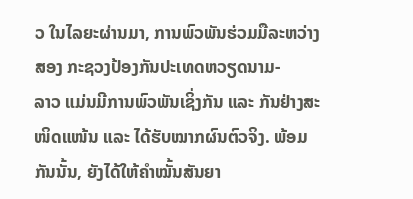ວ ໃນໄລຍະຜ່ານມາ, ການພົວພັນຮ່ວມມືລະຫວ່າງສອງ ກະຊວງປ້ອງກັນປະເທດຫວຽດນາມ-
ລາວ ແມ່ນມີການພົວພັນເຊິ່ງກັນ ແລະ ກັນຢ່າງສະໜິດແໜ້ນ ແລະ ໄດ້ຮັບໝາກຜົນຕົວຈິງ. ພ້ອມກັນນັ້ນ, ຍັງໄດ້ໃຫ້ຄໍາໝັ້ນສັນຍາ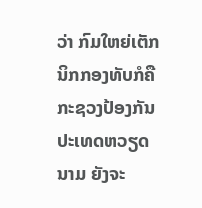ວ່າ ກົມໃຫຍ່ເຕັກ
ນິກກອງທັບກໍຄື ກະຊວງປ້ອງກັນປະເທດຫວຽດນາມ ຍັງຈະ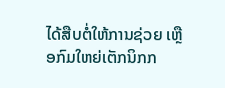ໄດ້ສືບຕໍ່ໃຫ້ການຊ່ວຍ ເຫຼືອກົມໃຫຍ່ເຕັກນິກກ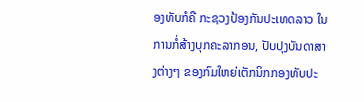ອງທັບກໍຄື ກະຊວງປ້ອງກັນປະເທດລາວ ໃນ
ການກໍ່ສ້າງບຸກຄະລາກອນ, ປັບປຸງບັນດາສາງຕ່າງໆ ຂອງກົມໃຫຍ່ເຕັກນິກກອງທັບປະ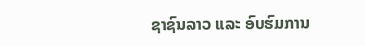ຊາຊົນລາວ ແລະ ອົບຮົມການ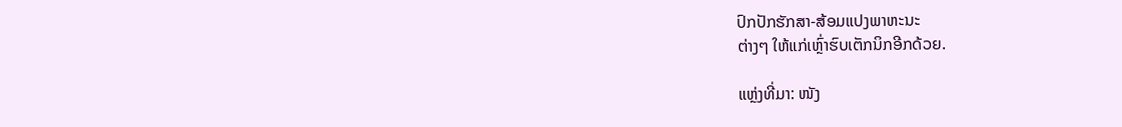ປົກປັກຮັກສາ-ສ້ອມແປງພາຫະນະ
ຕ່າງໆ ໃຫ້ແກ່ເຫຼົ່າຮົບເຕັກນິກອີກດ້ວຍ.

ແຫຼ່ງທີ່ມາ: ໜັງ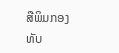ສືພິມກອງທັບ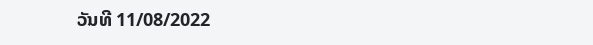ວັນທີ 11/08/2022